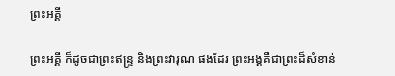ព្រះអគ្គី

ព្រះអគ្គី ក៏ដូចជាព្រះឥន្ទ្រ និងព្រះវារុណ ផងដែរ ព្រះអង្គគឺជាព្រះដ៏សំខាន់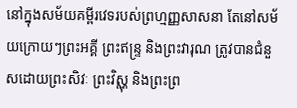នៅក្នុងសម័យគម្ពីរវេទរបស់ព្រហ្មញ្ញសាសនា តែនៅសម័យក្រោយៗព្រះអគ្គី ព្រះឥន្ទ្រ និងព្រះវារុណ ត្រូវបានជំនួសដោយព្រះសិវៈ ព្រះវិស្ណុ និងព្រះព្រ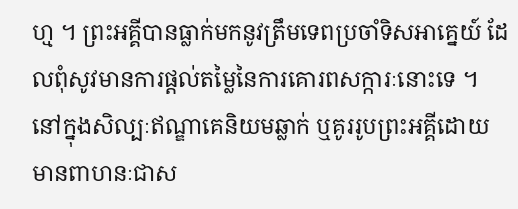ហ្ម ។ ព្រះអគ្គីបានធ្លាក់មកនូវត្រឹមទេពប្រចាំទិសអាគ្នេយ៍ ដែលពុំសូវមានការផ្តល់តម្លៃនៃការគោរពសក្ការៈនោះទេ ។
នៅក្នុងសិល្បៈឥណ្ឌាគេនិយមឆ្លាក់ ឬគូររូបព្រះអគ្គីដោយមានពាហនៈជាស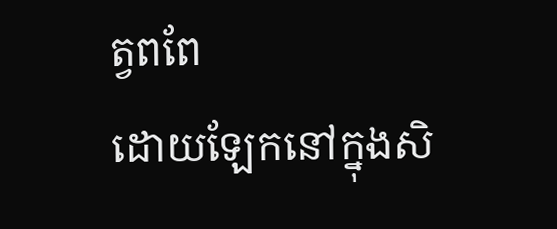ត្វពពែ
ដោយឡែកនៅក្នុងសិ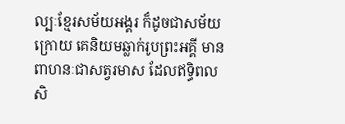ល្បៈខ្មែរសម័យអង្គរ ក៏ដូចជាសម័យក្រោយ គេនិយមឆ្លាក់រូបព្រះអគ្គី មានពាហនៈជាសត្វរមាស ដែលឥទ្ធិពលសិ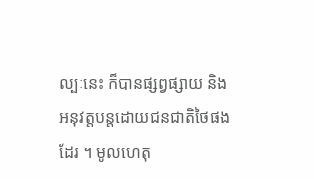ល្បៈនេះ ក៏បានផ្សព្វផ្សាយ និងអនុវត្តបន្តដោយជនជាតិថៃផងដែរ ។ មូលហេតុ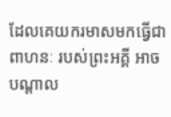ដែលគេយករមាសមកធ្វើជាពាហនៈ របស់ព្រះអគ្គី អាចបណ្តាល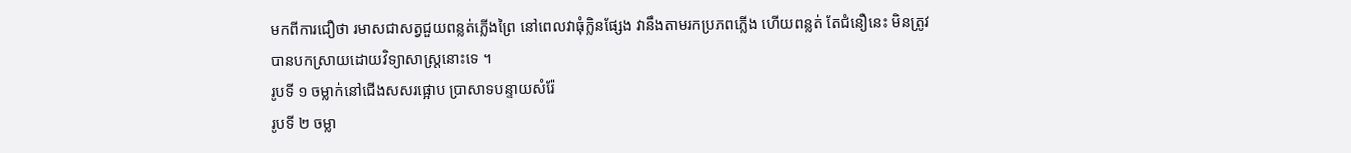មកពីការជឿថា រមាសជាសត្វជួយពន្លត់ភ្លើងព្រៃ នៅពេលវាធុំក្លិនផ្សែង វានឹងតាមរកប្រភពភ្លើង ហើយពន្លត់ តែជំនឿនេះ មិនត្រូវបានបកស្រាយដោយវិទ្យាសាស្ត្រនោះទេ ។
រូបទី ១ ចម្លាក់នៅជើងសសរផ្អោប ប្រាសាទបន្ទាយសំរ៉ែ
រូបទី ២ ចម្លា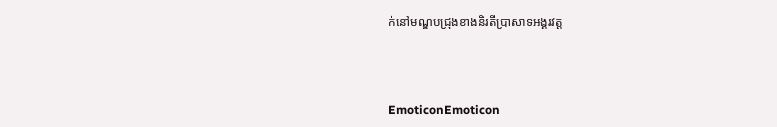ក់នៅមណ្ឌបជ្រុងខាងនិរតីប្រាសាទអង្គរវត្ត



EmoticonEmoticon